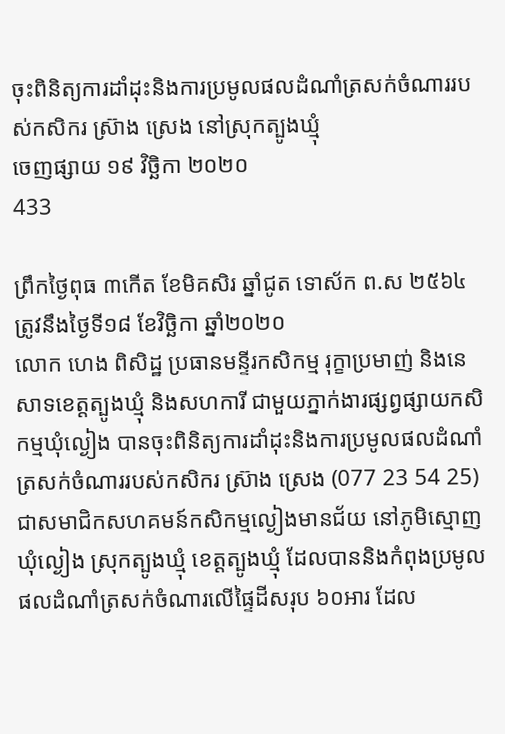ចុះពិនិត្យការដាំដុះនិងការប្រមូលផលដំណាំត្រសក់ចំណាររបស់កសិករ ស្រ៊ាង ស្រេង នៅស្រុកត្បូងឃ្មុំ
ចេញផ្សាយ ១៩ វិច្ឆិកា ២០២០
433

ព្រឹកថ្ងៃពុធ ៣កើត ខែមិគសិរ ឆ្នាំជូត ទោស័ក ព.ស ២៥៦៤ ត្រូវនឹងថ្ងៃទី១៨ ខែវិច្ឆិកា ឆ្នាំ២០២០
លោក ហេង ពិសិដ្ឋ ប្រធានមន្ទីរកសិកម្ម រុក្ខាប្រមាញ់ និងនេសាទខេត្តត្បូងឃ្មុំ និងសហការី ជាមួយភ្នាក់ងារផ្សព្វផ្សាយកសិកម្មឃុំល្ងៀង បានចុះពិនិត្យការដាំដុះនិងការប្រមូលផលដំណាំត្រសក់ចំណាររបស់កសិករ ស្រ៊ាង ស្រេង (077 23 54 25) ជាសមាជិកសហគមន៍កសិកម្មល្ងៀងមានជ័យ នៅភូមិស្មោញ ឃុំល្ងៀង ស្រុកត្បូងឃ្មុំ ខេត្តត្បូងឃ្មុំ ដែលបាននិងកំពុងប្រមូលផលដំណាំត្រសក់ចំណារលើផ្ទៃដីសរុប ៦០អារ ដែល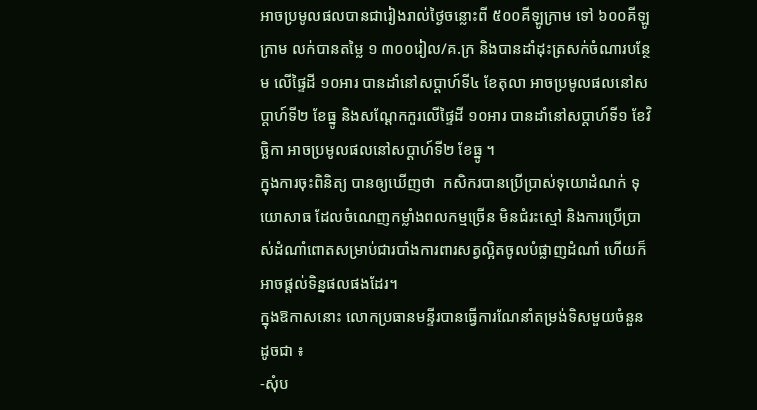អាចប្រមូលផលបានជារៀងរាល់ថ្ងៃចន្លោះពី ៥០០គីឡូក្រាម ទៅ ៦០០គីឡូក្រាម លក់បានតម្លៃ ១ ៣០០រៀល/គ.ក្រ និងបានដាំដុះត្រសក់ចំណារបន្ថែម លើផ្ទៃដី ១០អារ បានដាំនៅសប្ដាហ៍ទី៤ ខែតុលា អាចប្រមូលផលនៅសប្ដាហ៍ទី២ ខែធ្នូ និងសណ្ដែកកួរលើផ្ទៃដី ១០អារ បានដាំនៅសប្ដាហ៍ទី១ ខែវិច្ឆិកា អាចប្រមូលផលនៅសប្ដាហ៍ទី២ ខែធ្នូ ។
ក្នុងការចុះពិនិត្យ បានឲ្យឃើញថា  កសិករបានប្រើប្រាស់ទុយោដំណក់ ទុយោសាធ ដែលចំណេញកម្លាំងពលកម្មច្រើន មិនជំរះស្មៅ និងការប្រើប្រាស់ដំណាំពោតសម្រាប់ជារបាំងការពារសត្វល្អិតចូលបំផ្លាញដំណាំ ហើយក៏អាចផ្ដល់ទិន្នផលផងដែរ។
ក្នុងឱកាសនោះ លោកប្រធានមន្ទីរបានធ្វើការណែនាំតម្រង់ទិសមួយចំនួនដូចជា ៖
-សុំប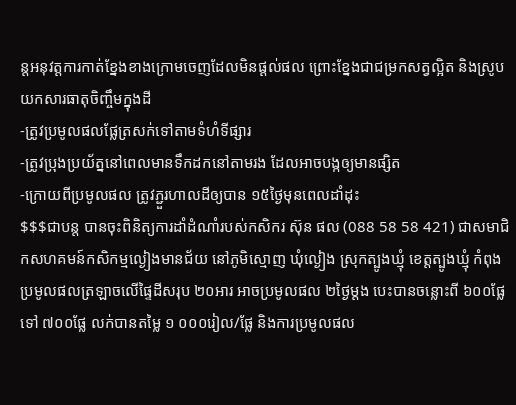ន្តអនុវត្តការកាត់ខ្នែងខាងក្រោមចេញដែលមិនផ្ដល់ផល ព្រោះខ្នែងជាជម្រកសត្វល្អិត និងស្រូបយកសារធាតុចិញ្ចឹមក្នុងដី
-ត្រូវប្រមូលផលផ្លែត្រសក់ទៅតាមទំហំទីផ្សារ
-ត្រូវប្រុងប្រយ័ត្ននៅពេលមានទឹកដកនៅតាមរង ដែលអាចបង្កឲ្យមានផ្សិត
-ក្រោយពីប្រមូលផល ត្រូវភ្ជួរហាលដីឲ្យបាន ១៥ថ្ងៃមុនពេលដាំដុះ
$$$ជាបន្ត បានចុះពិនិត្យការដាំដំណាំរបស់កសិករ ស៊ុន ផល (088 58 58 421) ជាសមាជិកសហគមន៍កសិកម្មល្ងៀងមានជ័យ នៅភូមិស្មោញ ឃុំល្ងៀង ស្រុកត្បូងឃ្មុំ ខេត្តត្បូងឃ្មុំ កំពុងប្រមូលផលត្រឡាចលើផ្ទៃដីសរុប ២០អារ អាចប្រមូលផល ២ថ្ងៃម្ដង បេះបានចន្លោះពី ៦០០ផ្លែទៅ ៧០០ផ្លែ លក់បានតម្លៃ ១ ០០០រៀល/ផ្លែ និងការប្រមូលផល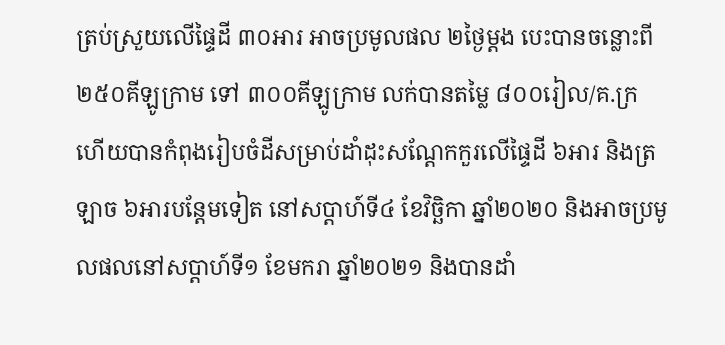ត្រប់ស្រួយលើផ្ទៃដី ៣០អារ អាចប្រមូលផល ២ថ្ងៃម្ដង បេះបានចន្លោះពី ២៥០គីឡូក្រាម ទៅ ៣០០គីឡូក្រាម លក់បានតម្លៃ ៨០០រៀល/គ.ក្រ ហើយបានកំពុងរៀបចំដីសម្រាប់ដាំដុះសណ្ដែកកួរលើផ្ទៃដី ៦អារ និងត្រឡាច ៦អារបន្ដែមទៀត នៅសប្ដាហ៍ទី៤ ខែវិច្ឆិកា ឆ្នាំ២០២០ និងអាចប្រមូលផលនៅសប្ដាហ៍ទី១ ខែមករា ឆ្នាំ២០២១ និងបានដាំ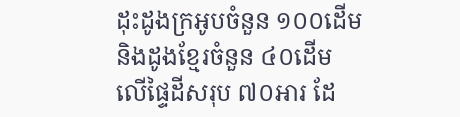ដុះដូងក្រអូបចំនួន ១០០ដើម និងដូងខ្មែរចំនួន ៤០ដើម លើផ្ទៃដីសរុប ៧០អារ ដែ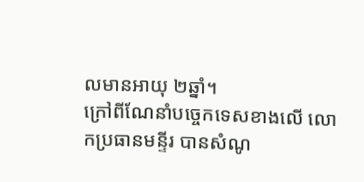លមានអាយុ ២ឆ្នាំ។
ក្រៅពីណែនាំបច្ចេកទេសខាងលើ លោកប្រធានមន្ទីរ បានសំណូ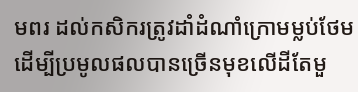មពរ ដល់កសិករត្រូវដាំដំណាំក្រោមម្លប់ថែម ដើម្បីប្រមូលផលបានច្រើនមុខលើដីតែមួ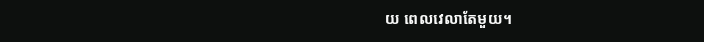យ ពេលវេលាតែមួយ។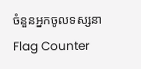ចំនួនអ្នកចូលទស្សនា
Flag Counter